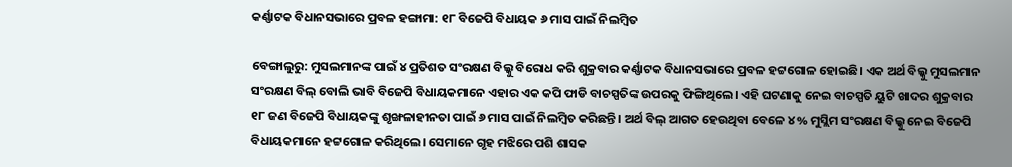କର୍ଣ୍ଣାଟକ ବିଧାନସଭାରେ ପ୍ରବଳ ହଙ୍ଗାମା: ୧୮ ବିଜେପି ବିଧାୟକ ୬ ମାସ ପାଇଁ ନିଲମ୍ବିତ

ବେଙ୍ଗାଲୁରୁ: ମୁସଲମାନଙ୍କ ପାଇଁ ୪ ପ୍ରତିଶତ ସଂରକ୍ଷଣ ବିଲ୍କୁ ବିରୋଧ କରି ଶୁକ୍ରବାର କର୍ଣ୍ଣାଟକ ବିଧାନସଭାରେ ପ୍ରବଳ ହଟ୍ଟଗୋଳ ହୋଇଛି। ଏକ ଅର୍ଥ ବିଲ୍କୁ ମୁସଲମାନ ସଂରକ୍ଷଣ ବିଲ୍ ବୋଲି ଭାବି ବିଜେପି ବିଧାୟକମାନେ ଏହାର ଏକ କପି ଫାଡି ବାଚସ୍ପତିଙ୍କ ଉପରକୁ ଫିଙ୍ଗିଥିଲେ। ଏହି ଘଟଣାକୁ ନେଇ ବାଚସ୍ପତି ୟୁଟି ଖାଦର ଶୁକ୍ରବାର ୧୮ ଜଣ ବିଜେପି ବିଧାୟକଙ୍କୁ ଶୃଙ୍ଖଳାହୀନତା ପାଇଁ ୬ ମାସ ପାଇଁ ନିଲମ୍ବିତ କରିଛନ୍ତି। ଅର୍ଥ ବିଲ୍ ଆଗତ ହେଉଥିବା ବେଳେ ୪% ମୁସ୍ଲିମ ସଂରକ୍ଷଣ ବିଲ୍କୁ ନେଇ ବିଜେପି ବିଧାୟକମାନେ ହଟ୍ଟଗୋଳ କରିଥିଲେ। ସେମାନେ ଗୃହ ମଝିରେ ପଶି ଶାସକ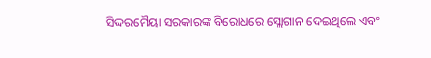ସିଦ୍ଦରମୈୟା ସରକାରଙ୍କ ବିରୋଧରେ ସ୍ଲୋଗାନ ଦେଇଥିଲେ ଏବଂ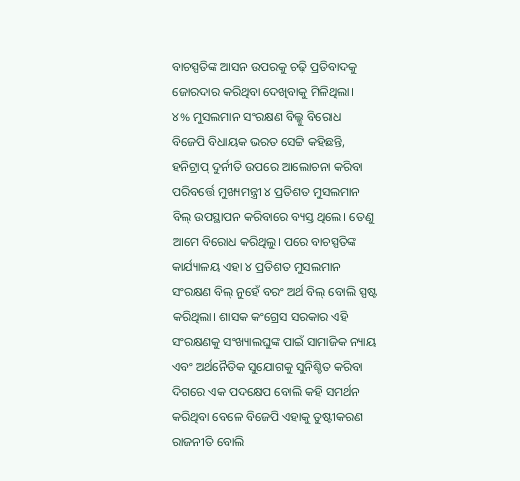ବାଚସ୍ପତିଙ୍କ ଆସନ ଉପରକୁ ଚଢ଼ି ପ୍ରତିବାଦକୁ ଜୋରଦାର କରିଥିବା ଦେଖିବାକୁ ମିଳିଥିଲା।
୪% ମୁସଲମାନ ସଂରକ୍ଷଣ ବିଲ୍କୁ ବିରୋଧ
ବିଜେପି ବିଧାୟକ ଭରତ ସେଟ୍ଟି କହିଛନ୍ତି, ହନିଟ୍ରାପ୍ ଦୁର୍ନୀତି ଉପରେ ଆଲୋଚନା କରିବା ପରିବର୍ତ୍ତେ ମୁଖ୍ୟମନ୍ତ୍ରୀ ୪ ପ୍ରତିଶତ ମୁସଲମାନ ବିଲ୍ ଉପସ୍ଥାପନ କରିବାରେ ବ୍ୟସ୍ତ ଥିଲେ। ତେଣୁ ଆମେ ବିରୋଧ କରିଥିଲୁ। ପରେ ବାଚସ୍ପତିଙ୍କ କାର୍ଯ୍ୟାଳୟ ଏହା ୪ ପ୍ରତିଶତ ମୁସଲମାନ ସଂରକ୍ଷଣ ବିଲ୍ ନୁହେଁ ବରଂ ଅର୍ଥ ବିଲ୍ ବୋଲି ସ୍ପଷ୍ଟ କରିଥିଲା। ଶାସକ କଂଗ୍ରେସ ସରକାର ଏହି ସଂରକ୍ଷଣକୁ ସଂଖ୍ୟାଲଘୁଙ୍କ ପାଇଁ ସାମାଜିକ ନ୍ୟାୟ ଏବଂ ଅର୍ଥନୈତିକ ସୁଯୋଗକୁ ସୁନିଶ୍ଚିତ କରିବା ଦିଗରେ ଏକ ପଦକ୍ଷେପ ବୋଲି କହି ସମର୍ଥନ କରିଥିବା ବେଳେ ବିଜେପି ଏହାକୁ ତୁଷ୍ଟୀକରଣ ରାଜନୀତି ବୋଲି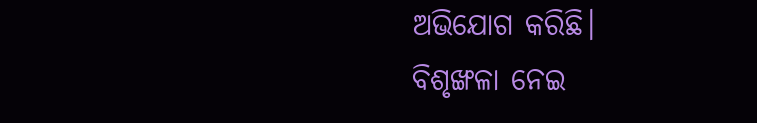ଅଭିଯୋଗ କରିଛି।
ବିଶୃଙ୍ଖଳା ନେଇ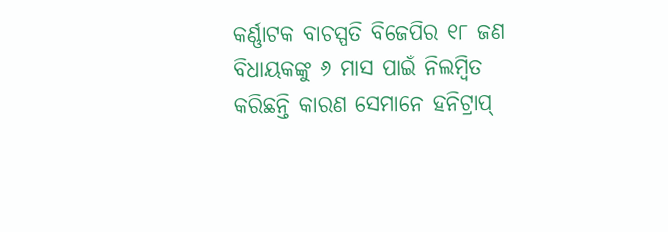କର୍ଣ୍ଣାଟକ ବାଚସ୍ପତି ବିଜେପିର ୧୮ ଜଣ ବିଧାୟକଙ୍କୁ ୬ ମାସ ପାଇଁ ନିଲମ୍ବିତ କରିଛନ୍ତି କାରଣ ସେମାନେ ହନିଟ୍ରାପ୍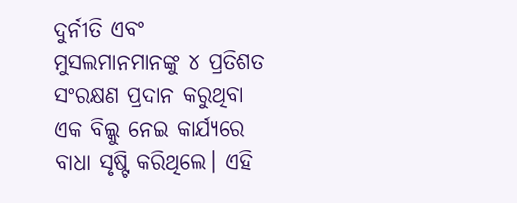ଦୁର୍ନୀତି ଏବଂ ମୁସଲମାନମାନଙ୍କୁ ୪ ପ୍ରତିଶତ ସଂରକ୍ଷଣ ପ୍ରଦାନ କରୁଥିବା ଏକ ବିଲ୍କୁ ନେଇ କାର୍ଯ୍ୟରେ ବାଧା ସୃଷ୍ଟି କରିଥିଲେ। ଏହି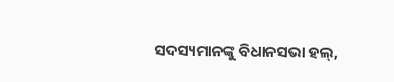ସଦସ୍ୟମାନଙ୍କୁ ବିଧାନସଭା ହଲ୍,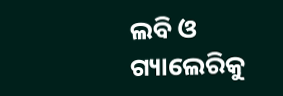ଲବି ଓ ଗ୍ୟାଲେରିକୁ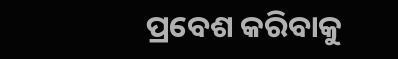ପ୍ରବେଶ କରିବାକୁ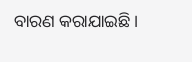ବାରଣ କରାଯାଇଛି।